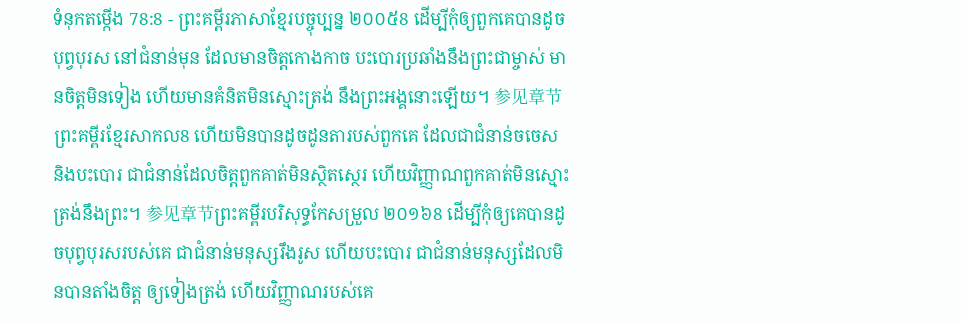ទំនុកតម្កើង 78:8 - ព្រះគម្ពីរភាសាខ្មែរបច្ចុប្បន្ន ២០០៥8 ដើម្បីកុំឲ្យពួកគេបានដូចបុព្វបុរស នៅជំនាន់មុន ដែលមានចិត្តកោងកាច បះបោរប្រឆាំងនឹងព្រះជាម្ចាស់ មានចិត្តមិនទៀង ហើយមានគំនិតមិនស្មោះត្រង់ នឹងព្រះអង្គនោះឡើយ។ 参见章节ព្រះគម្ពីរខ្មែរសាកល8 ហើយមិនបានដូចដូនតារបស់ពួកគេ ដែលជាជំនាន់ចចេស និងបះបោរ ជាជំនាន់ដែលចិត្តពួកគាត់មិនស្ថិតស្ថេរ ហើយវិញ្ញាណពួកគាត់មិនស្មោះត្រង់នឹងព្រះ។ 参见章节ព្រះគម្ពីរបរិសុទ្ធកែសម្រួល ២០១៦8 ដើម្បីកុំឲ្យគេបានដូចបុព្វបុរសរបស់គេ ជាជំនាន់មនុស្សរឹងរូស ហើយបះបោរ ជាជំនាន់មនុស្សដែលមិនបានតាំងចិត្ត ឲ្យទៀងត្រង់ ហើយវិញ្ញាណរបស់គេ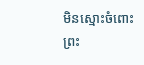មិនស្មោះចំពោះព្រះ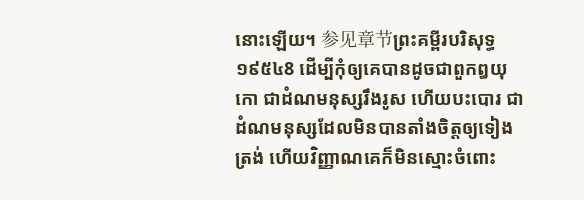នោះឡើយ។ 参见章节ព្រះគម្ពីរបរិសុទ្ធ ១៩៥៤8 ដើម្បីកុំឲ្យគេបានដូចជាពួកឰយុកោ ជាដំណមនុស្សរឹងរូស ហើយបះបោរ ជាដំណមនុស្សដែលមិនបានតាំងចិត្តឲ្យទៀងត្រង់ ហើយវិញ្ញាណគេក៏មិនស្មោះចំពោះ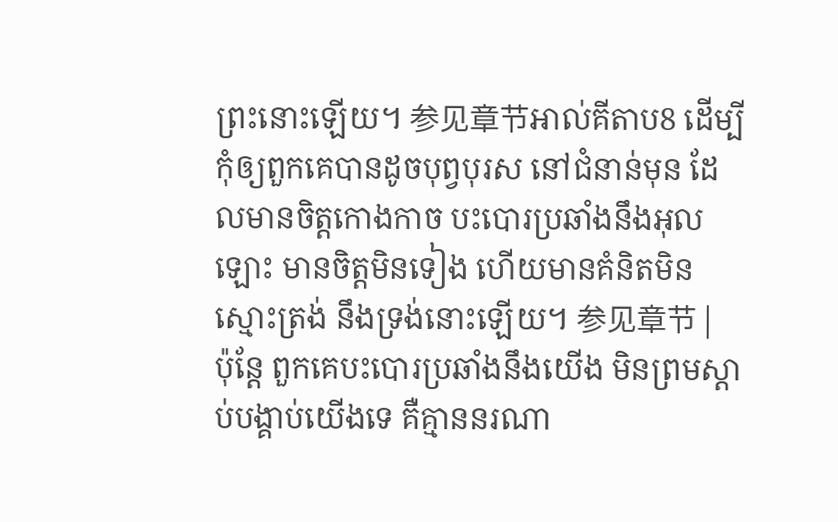ព្រះនោះឡើយ។ 参见章节អាល់គីតាប8 ដើម្បីកុំឲ្យពួកគេបានដូចបុព្វបុរស នៅជំនាន់មុន ដែលមានចិត្តកោងកាច បះបោរប្រឆាំងនឹងអុលឡោះ មានចិត្តមិនទៀង ហើយមានគំនិតមិនស្មោះត្រង់ នឹងទ្រង់នោះឡើយ។ 参见章节 |
ប៉ុន្តែ ពួកគេបះបោរប្រឆាំងនឹងយើង មិនព្រមស្ដាប់បង្គាប់យើងទេ គឺគ្មាននរណា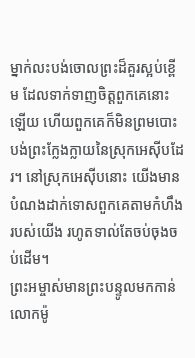ម្នាក់លះបង់ចោលព្រះដ៏គួរស្អប់ខ្ពើម ដែលទាក់ទាញចិត្តពួកគេនោះឡើយ ហើយពួកគេក៏មិនព្រមបោះបង់ព្រះក្លែងក្លាយនៃស្រុកអេស៊ីបដែរ។ នៅស្រុកអេស៊ីបនោះ យើងមានបំណងដាក់ទោសពួកគេតាមកំហឹងរបស់យើង រហូតទាល់តែចប់ចុងចប់ដើម។
ព្រះអម្ចាស់មានព្រះបន្ទូលមកកាន់លោកម៉ូ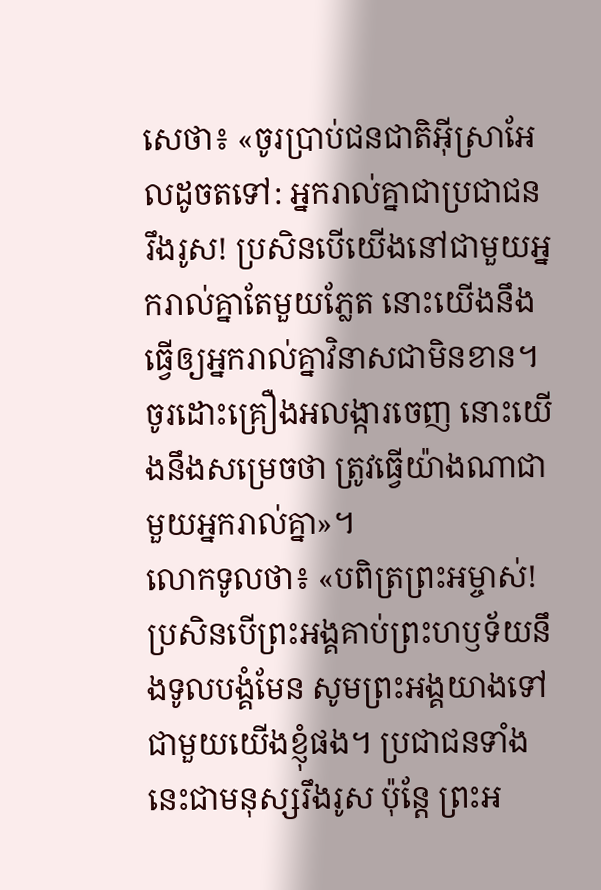សេថា៖ «ចូរប្រាប់ជនជាតិអ៊ីស្រាអែលដូចតទៅ: អ្នករាល់គ្នាជាប្រជាជនរឹងរូស! ប្រសិនបើយើងនៅជាមួយអ្នករាល់គ្នាតែមួយភ្លែត នោះយើងនឹងធ្វើឲ្យអ្នករាល់គ្នាវិនាសជាមិនខាន។ ចូរដោះគ្រឿងអលង្ការចេញ នោះយើងនឹងសម្រេចថា ត្រូវធ្វើយ៉ាងណាជាមួយអ្នករាល់គ្នា»។
លោកទូលថា៖ «បពិត្រព្រះអម្ចាស់! ប្រសិនបើព្រះអង្គគាប់ព្រះហឫទ័យនឹងទូលបង្គំមែន សូមព្រះអង្គយាងទៅជាមួយយើងខ្ញុំផង។ ប្រជាជនទាំងនេះជាមនុស្សរឹងរូស ប៉ុន្តែ ព្រះអ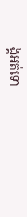ង្គអត់ទោ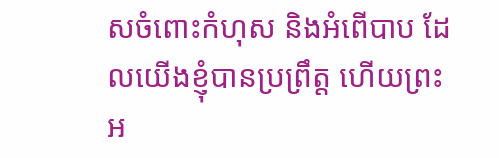សចំពោះកំហុស និងអំពើបាប ដែលយើងខ្ញុំបានប្រព្រឹត្ត ហើយព្រះអ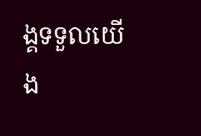ង្គទទួលយើង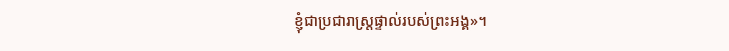ខ្ញុំជាប្រជារាស្ត្រផ្ទាល់របស់ព្រះអង្គ»។